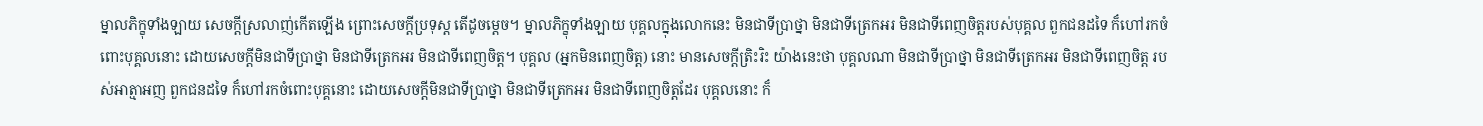ម្នាលភិក្ខុទាំងឡាយ សេចក្តីស្រលាញ់កើតឡើង ព្រោះសេចក្តីប្រទុស្ត តើដូចម្តេច។ ម្នាលភិក្ខុទាំងឡាយ បុគ្គលក្នុងលោកនេះ មិនជាទីប្រាថ្នា មិនជាទីត្រេកអរ មិនជាទីពេញចិត្តរបស់បុគ្គល ពួកជនដទៃ ក៏ហៅរកចំពោះបុគ្គលនោះ ដោយសេចក្តីមិនជាទីប្រាថ្នា មិនជាទីត្រេកអរ មិនជាទីពេញចិត្ត។ បុគ្គល (អ្នកមិនពេញចិត្ត) នោះ មានសេចក្តីត្រិះរិះ យ៉ាងនេះថា បុគ្គលណា មិនជាទីប្រាថ្នា មិនជាទីត្រេកអរ មិនជាទីពេញចិត្ត របស់អាត្មាអញ ពួកជនដទៃ ក៏ហៅរកចំពោះបុគ្គនោះ ដោយសេចក្តីមិនជាទីប្រាថ្នា មិនជាទីត្រេកអរ មិនជាទីពេញចិត្តដែរ បុគ្គលនោះ ក៏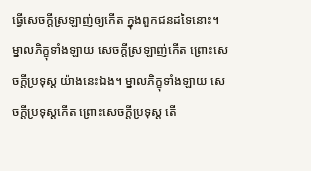ធ្វើសេចក្តីស្រឡាញ់ឲ្យកើត ក្នុងពួកជនដទៃនោះ។ ម្នាលភិក្ខុទាំងឡាយ សេចក្តីស្រឡាញ់កើត ព្រោះសេចក្តីប្រទុស្ត យ៉ាងនេះឯង។ ម្នាលភិក្ខុទាំងឡាយ សេចក្តីប្រទុស្តកើត ព្រោះសេចក្តីប្រទុស្ត តើ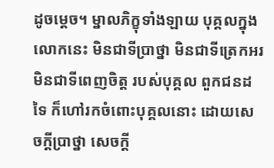ដូចម្តេច។ ម្នាលភិក្ខុទាំងឡាយ បុគ្គលក្នុងលោកនេះ មិនជាទីប្រាថ្នា មិនជាទីត្រេកអរ មិនជាទីពេញចិត្ត របស់បុគ្គល ពួកជនដទៃ ក៏ហៅរកចំពោះបុគ្គលនោះ ដោយសេចក្តីប្រាថ្នា សេចក្តី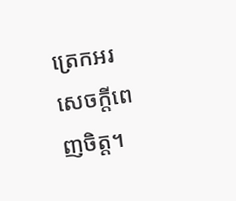ត្រេកអរ សេចក្តីពេញចិត្ត។